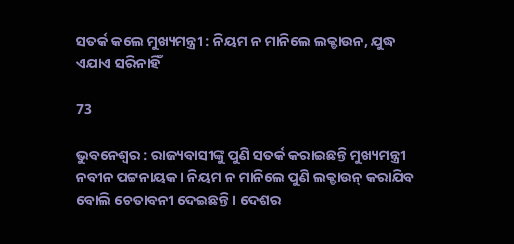ସତର୍କ କଲେ ମୁଖ୍ୟମନ୍ତ୍ରୀ : ନିୟମ ନ ମାନିଲେ ଲକ୍ଡାଉନ, ଯୁଦ୍ଧ ଏଯାଏ ସରିନାହିଁ

73

ଭୁବନେଶ୍ୱର : ରାଜ୍ୟବାସୀଙ୍କୁ ପୁଣି ସତର୍କ କରାଇଛନ୍ତି ମୁଖ୍ୟମନ୍ତ୍ରୀ ନବୀନ ପଟ୍ଟନାୟକ । ନିୟମ ନ ମାନିଲେ ପୁଣି ଲକ୍ଡାଉନ୍ କରାଯିବ ବୋଲି ଚେତାବନୀ ଦେଇଛନ୍ତି । ଦେଶର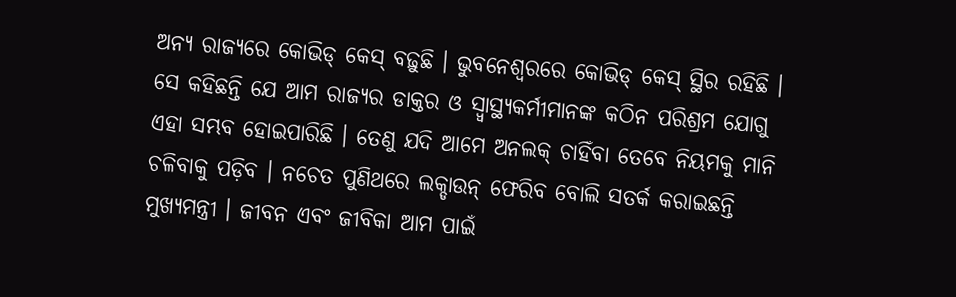ଅନ୍ୟ ରାଜ୍ୟରେ କୋଭିଡ୍ କେସ୍ ବଢ଼ୁଛି । ଭୁବନେଶ୍ୱରରେ କୋଭିଡ୍ କେସ୍ ସ୍ଥିର ରହିଛି । ସେ କହିଛନ୍ତି ଯେ ଆମ ରାଜ୍ୟର ଡାକ୍ତର ଓ ସ୍ୱ୍ୱାସ୍ଥ୍ୟକର୍ମୀମାନଙ୍କ କଠିନ ପରିଶ୍ରମ ଯୋଗୁ ଏହା ସମ୍ଭବ ହୋଇପାରିଛି । ତେଣୁ ଯଦି ଆମେ ଅନଲକ୍ ଚାହିଁବା ତେବେ ନିୟମକୁ ମାନି ଚଳିବାକୁ ପଡ଼ିବ । ନଚେତ ପୁଣିଥରେ ଲକ୍ଡାଉନ୍ ଫେରିବ ବୋଲି ସତର୍କ କରାଇଛନ୍ତି ମୁଖ୍ୟମନ୍ତ୍ରୀ । ଜୀବନ ଏବଂ ଜୀବିକା ଆମ ପାଇଁ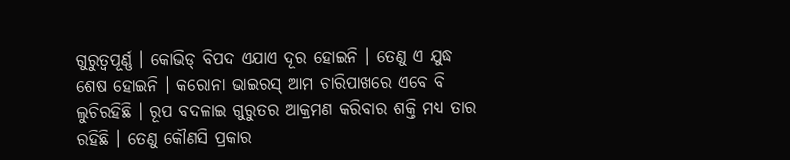ଗୁରୁତ୍ୱପୂର୍ଣ୍ଣ । କୋଭିଡ୍ ବିପଦ ଏଯାଏ ଦୂର ହୋଇନି । ତେଣୁ ଏ ଯୁଦ୍ଧ ଶେଷ ହୋଇନି । କରୋନା ଭାଇରସ୍ ଆମ ଚାରିପାଖରେ ଏବେ ବି ଲୁଚିରହିଛି । ରୂପ ବଦଳାଇ ଗୁରୁତର ଆକ୍ରମଣ କରିବାର ଶକ୍ତି ମଧ୍ୟ ତାର ରହିଛି । ତେଣୁ କୌଣସି ପ୍ରକାର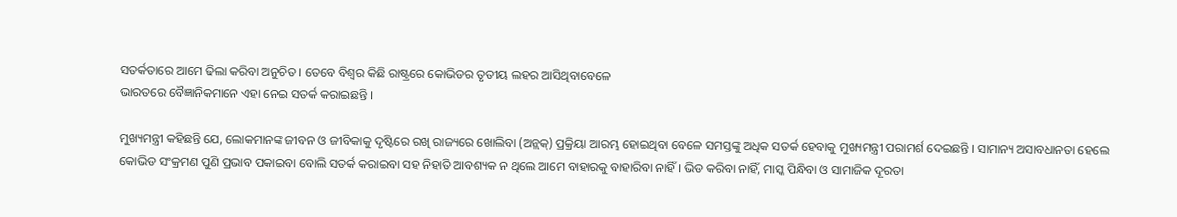ସତର୍କତାରେ ଆମେ ଢିଲା କରିବା ଅନୁଚିତ । ତେବେ ବିଶ୍ୱର କିଛି ରାଷ୍ଟ୍ରରେ କୋଭିଡର ତୃତୀୟ ଲହର ଆସିଥିବାବେଳେ
ଭାରତରେ ବୈଜ୍ଞାନିକମାନେ ଏହା ନେଇ ସତର୍କ କରାଇଛନ୍ତି ।

ମୁଖ୍ୟମନ୍ତ୍ରୀ କହିଛନ୍ତି ଯେ, ଲୋକମାନଙ୍କ ଜୀବନ ଓ ଜୀବିକାକୁ ଦୃଷ୍ଟିରେ ରଖି ରାଜ୍ୟରେ ଖୋଲିବା (ଅନ୍ଲକ୍) ପ୍ରକ୍ରିୟା ଆରମ୍ଭ ହୋଇଥିବା ବେଳେ ସମସ୍ତଙ୍କୁ ଅଧିକ ସତର୍କ ହେବାକୁ ମୁଖ୍ୟମନ୍ତ୍ରୀ ପରାମର୍ଶ ଦେଇଛନ୍ତି । ସାମାନ୍ୟ ଅସାବଧାନତା ହେଲେ କୋଭିଡ ସଂକ୍ରମଣ ପୁଣି ପ୍ରଭାବ ପକାଇବା ବୋଲି ସତର୍କ କରାଇବା ସହ ନିହାତି ଆବଶ୍ୟକ ନ ଥିଲେ ଆମେ ବାହାରକୁ ବାହାରିବା ନାହିଁ । ଭିଡ କରିବା ନାହିଁ, ମାସ୍କ ପିନ୍ଧିବା ଓ ସାମାଜିକ ଦୂରତା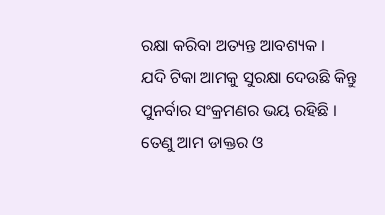ରକ୍ଷା କରିବା ଅତ୍ୟନ୍ତ ଆବଶ୍ୟକ ।
ଯଦି ଟିକା ଆମକୁ ସୁରକ୍ଷା ଦେଉଛି କିନ୍ତୁ ପୁନର୍ବାର ସଂକ୍ରମଣର ଭୟ ରହିଛି । ତେଣୁ ଆମ ଡାକ୍ତର ଓ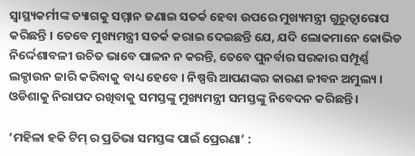ସ୍ୱାସ୍ଥ୍ୟକର୍ମୀଙ୍କ ତ୍ୟାଗକୁ ସମ୍ମାନ ଜଣାଇ ସତର୍କ ହେବା ଉପରେ ମୁଖ୍ୟମନ୍ତ୍ରୀ ଗୁରୁତ୍ୱାରୋପ କରିଛନ୍ତି । ତେବେ ମୁଖ୍ୟମନ୍ତ୍ରୀ ସତର୍କ କରାଇ ଦେଇଛନ୍ତି ଯେ, ଯଦି ଲୋକମାନେ କୋଭିଡ ନିର୍ଦ୍ଦେଶାବଳୀ ଉଚିତ ଭାବେ ପାଳନ ନ କରନ୍ତି, ତେବେ ପୁନର୍ବାର ସରକାର ସମ୍ପୂର୍ଣ୍ଣ ଲକ୍ଡାଉନ ଜାରି କରିବାକୁ ବାଧ୍ୟ ହେବେ । ନିଷ୍ପତ୍ତି ଆପଣଙ୍କର କାରଣ ଜୀବନ ଅମୁଲ୍ୟ । ଓଡିଶାକୁ ନିରାପଦ ରଖିବାକୁ ସମସ୍ତଙ୍କୁ ମୁଖ୍ୟମନ୍ତ୍ରୀ ସମସ୍ତଙ୍କୁ ନିବେଦନ କରିଛନ୍ତି ।

‘ମହିଳା ହକି ଟିମ୍ ର ପ୍ରତିଭା ସମସ୍ତଙ୍କ ପାଇଁ ପ୍ରେରଣା’ :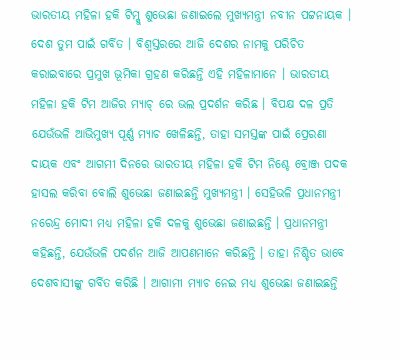ଭାରତୀୟ ମହିଳା ହକି ଟିମ୍କୁ ଶୁଭେଛା ଜଣାଇଲେ ମୁଖ୍ୟମନ୍ତ୍ରୀ ନବୀନ ପଟ୍ଟନାୟକ । ଦେଶ ତୁମ ପାଇଁ ଗର୍ବିତ । ବିଶ୍ୱସ୍ତରରେ ଆଜି ଦେଶର ନାମକୁ ପରିଚିତ କରାଇବାରେ ପ୍ରମୁଖ ଭୂମିକା ଗ୍ରହଣ କରିଛନ୍ତି ଏହି ମହିଳାମାନେ । ଭାରତୀୟ ମହିଳା ହକି ଟିମ ଆଜିର ମ୍ୟାଚ୍ ରେ ଭଲ ପ୍ରଦର୍ଶନ କରିଛ । ବିପକ୍ଷ ଦଳ ପ୍ରତି ଯେଉଁଭଳି ଆଭିମୁଖ୍ୟ ପୂର୍ଣ୍ଣ ମ୍ୟାଚ ଖେଳିଛନ୍ତି, ତାହା ସମସ୍ତଙ୍କ ପାଇଁ ପ୍ରେରଣା ଦାୟକ ଏବଂ ଆଗମୀ ଦିନରେ ଭାରତୀୟ ମହିଳା ହକି ଟିମ ନିଶ୍ଚେ ବ୍ରୋଞ୍ଜ ପଦକ ହାସଲ କରିବା ବୋଲି ଶୁଭେଛା ଜଣାଇଛନ୍ତି ମୁଖ୍ୟମନ୍ତ୍ରୀ । ସେହିଭଳି ପ୍ରଧାନମନ୍ତ୍ରୀ ନରେନ୍ଦ୍ର ମୋଦୀ ମଧ୍ୟ ମହିଳା ହକି ଦଳକୁ ଶୁଭେଛା ଜଣାଇଛନ୍ତି । ପ୍ରଧାନମନ୍ତ୍ରୀ କହିଛନ୍ତି, ଯେଉଁଭଳି ପଦର୍ଶନ ଆଜି ଆପଣମାନେ କରିଛନ୍ତି । ତାହା ନିଶ୍ଚିତ ଭାବେ ଦେଶବାସୀଙ୍କୁ ଗର୍ବିତ କରିଛି । ଆଗାମୀ ମ୍ୟାଚ ନେଇ ମଧ୍ୟ ଶୁଭେଛା ଜଣାଇଛନ୍ତି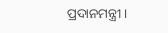ପ୍ରଦାନମନ୍ତ୍ରୀ ।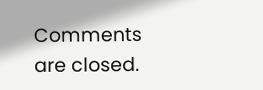Comments are closed.